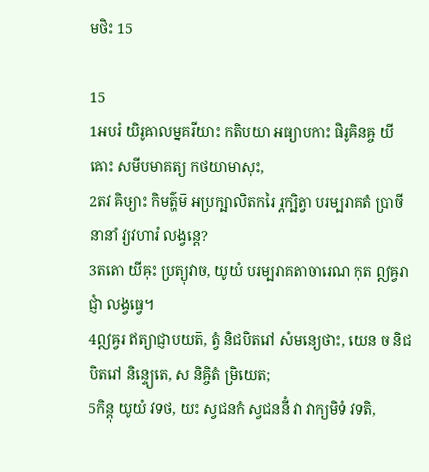មថិះ 15

15
1អបរំ យិរូឝាលម្នគរីយាះ កតិបយា អធ្យាបកាះ ផិរូឝិនឝ្ច យីឝោះ សមីបមាគត្យ កថយាមាសុះ,
2តវ ឝិឞ្យាះ កិមត៌្ហម៑ អប្រក្ឞាលិតករៃ រ្ភក្ឞិត្វា បរម្បរាគតំ ប្រាចីនានាំ វ្យវហារំ លង្វន្តេ?
3តតោ យីឝុះ ប្រត្យុវាច, យូយំ បរម្បរាគតាចារេណ កុត ឦឝ្វរាជ្ញាំ លង្វធ្វេ។
4ឦឝ្វរ ឥត្យាជ្ញាបយត៑, ត្វំ និជបិតរៅ សំមន្យេថាះ, យេន ច និជបិតរៅ និន្ទ្យេតេ, ស និឝ្ចិតំ ម្រិយេត;
5កិន្តុ យូយំ វទថ, យះ ស្វជនកំ ស្វជននីំ វា វាក្យមិទំ វទតិ,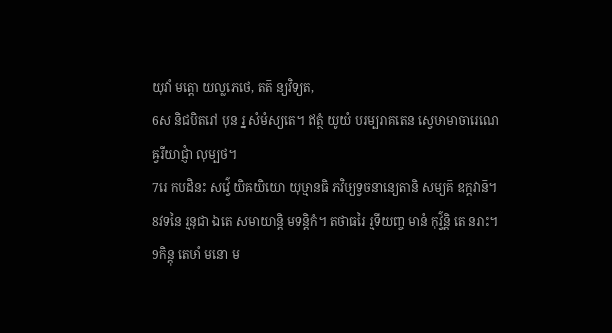យុវាំ មត្តោ យល្លភេថេ, តត៑ ន្យវិទ្យត,
6ស និជបិតរៅ បុន រ្ន សំមំស្យតេ។ ឥត្ថំ យូយំ បរម្បរាគតេន ស្វេឞាមាចារេណេឝ្វរីយាជ្ញាំ លុម្បថ។
7រេ កបដិនះ សវ៌្វេ យិឝយិយោ យុឞ្មានធិ ភវិឞ្យទ្វចនាន្យេតានិ សម្យគ៑ ឧក្តវាន៑។
8វទនៃ រ្មនុជា ឯតេ សមាយាន្តិ មទន្តិកំ។ តថាធរៃ រ្មទីយញ្ច មានំ កុវ៌្វន្តិ តេ នរាះ។
9កិន្តុ តេឞាំ មនោ ម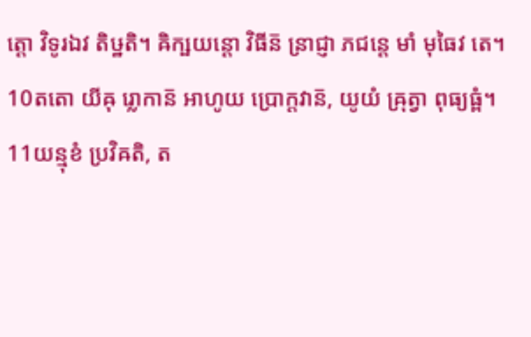ត្តោ វិទូរឯវ តិឞ្ឋតិ។ ឝិក្ឞយន្តោ វិធីន៑ ន្រាជ្ញា ភជន្តេ មាំ មុធៃវ តេ។
10តតោ យីឝុ រ្លោកាន៑ អាហូយ ប្រោក្តវាន៑, យូយំ ឝ្រុត្វា ពុធ្យធ្ពំ។
11យន្មុខំ ប្រវិឝតិ, ត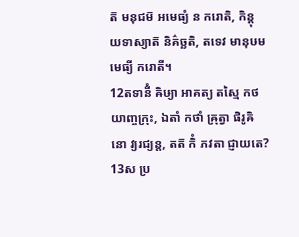ត៑ មនុជម៑ អមេធ្យំ ន ករោតិ, កិន្តុ យទាស្យាត៑ និគ៌ច្ឆតិ, តទេវ មានុឞមមេធ្យី ករោតី។
12តទានីំ ឝិឞ្យា អាគត្យ តស្មៃ កថយាញ្ចក្រុះ, ឯតាំ កថាំ ឝ្រុត្វា ផិរូឝិនោ វ្យរជ្យន្ត, តត៑ កិំ ភវតា ជ្ញាយតេ?
13ស ប្រ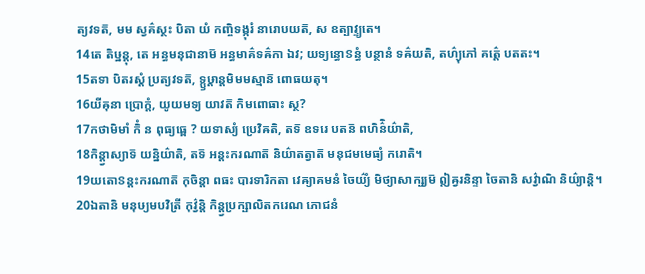ត្យវទត៑, មម ស្វគ៌ស្ថះ បិតា យំ កញ្ចិទង្កុរំ នារោបយត៑, ស ឧត្បាវ្ទ្យតេ។
14តេ តិឞ្ឋន្តុ, តេ អន្ធមនុជានាម៑ អន្ធមាគ៌ទឝ៌កា ឯវ; យទ្យន្ធោៜន្ធំ បន្ថានំ ទឝ៌យតិ, តហ៌្យុភៅ គត៌្តេ បតតះ។
15តទា បិតរស្តំ ប្រត្យវទត៑, ទ្ឫឞ្ដាន្តមិមមស្មាន៑ ពោធយតុ។
16យីឝុនា ប្រោក្តំ, យូយមទ្យ យាវត៑ កិមពោធាះ ស្ថ?
17កថាមិមាំ កិំ ន ពុធ្យធ្ពេ ? យទាស្យំ ប្រេវិឝតិ, តទ៑ ឧទរេ បតន៑ ពហិន៌ិយ៌ាតិ,
18កិន្ត្វាស្យាទ៑ យន្និយ៌ាតិ, តទ៑ អន្តះករណាត៑ និយ៌ាតត្វាត៑ មនុជមមេធ្យំ ករោតិ។
19យតោៜន្តះករណាត៑ កុចិន្តា ពធះ បារទារិកតា វេឝ្យាគមនំ ចៃយ៌្យំ មិថ្យាសាក្ឞ្យម៑ ឦឝ្វរនិន្ទា ចៃតានិ សវ៌្វាណិ និយ៌្យាន្តិ។
20ឯតានិ មនុឞ្យមបវិត្រី កុវ៌្វន្តិ កិន្ត្វប្រក្ឞាលិតករេណ ភោជនំ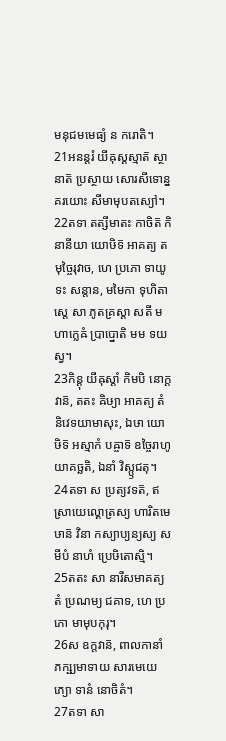មនុជមមេធ្យំ ន ករោតិ។
21អនន្តរំ យីឝុស្តស្មាត៑ ស្ថានាត៑ ប្រស្ថាយ សោរសីទោន្នគរយោះ សីមាមុបតស្យៅ។
22តទា តត្សីមាតះ កាចិត៑ កិនានីយា យោឞិទ៑ អាគត្យ តមុច្ចៃរុវាច, ហេ ប្រភោ ទាយូទះ សន្តាន, មមៃកា ទុហិតាស្តេ សា ភូតគ្រស្តា សតី មហាក្លេឝំ ប្រាប្នោតិ មម ទយស្វ។
23កិន្តុ យីឝុស្តាំ កិមបិ នោក្តវាន៑, តតះ ឝិឞ្យា អាគត្យ តំ និវេទយាមាសុះ, ឯឞា យោឞិទ៑ អស្មាកំ បឝ្ចាទ៑ ឧច្ចៃរាហូយាគច្ឆតិ, ឯនាំ វិស្ឫជតុ។
24តទា ស ប្រត្យវទត៑, ឥស្រាយេល្គោត្រស្យ ហារិតមេឞាន៑ វិនា កស្យាប្យន្យស្យ សមីបំ នាហំ ប្រេឞិតោស្មិ។
25តតះ សា នារីសមាគត្យ តំ ប្រណម្យ ជគាទ, ហេ ប្រភោ មាមុបកុរុ។
26ស ឧក្តវាន៑, ពាលកានាំ ភក្ឞ្យមាទាយ សារមេយេភ្យោ ទានំ នោចិតំ។
27តទា សា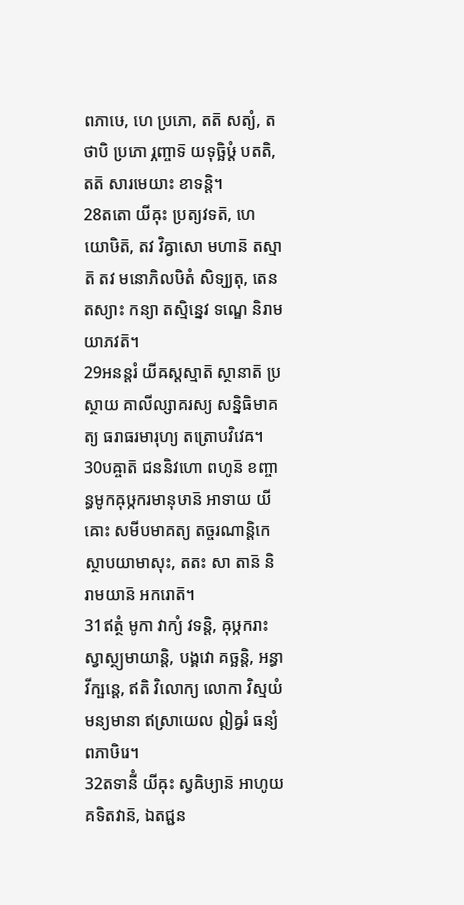ពភាឞេ, ហេ ប្រភោ, តត៑ សត្យំ, តថាបិ ប្រភោ រ្ភញ្ចាទ៑ យទុច្ឆិឞ្ដំ បតតិ, តត៑ សារមេយាះ ខាទន្តិ។
28តតោ យីឝុះ ប្រត្យវទត៑, ហេ យោឞិត៑, តវ វិឝ្វាសោ មហាន៑ តស្មាត៑ តវ មនោភិលឞិតំ សិទ្យ្យតុ, តេន តស្យាះ កន្យា តស្មិន្នេវ ទណ្ឌេ និរាមយាភវត៑។
29អនន្តរំ យីឝស្តស្មាត៑ ស្ថានាត៑ ប្រស្ថាយ គាលីល្សាគរស្យ សន្និធិមាគត្យ ធរាធរមារុហ្យ តត្រោបវិវេឝ។
30បឝ្ចាត៑ ជននិវហោ ពហូន៑ ខញ្ចាន្ធមូកឝុឞ្កករមានុឞាន៑ អាទាយ យីឝោះ សមីបមាគត្យ តច្ចរណាន្តិកេ ស្ថាបយាមាសុះ, តតះ សា តាន៑ និរាមយាន៑ អករោត៑។
31ឥត្ថំ មូកា វាក្យំ វទន្តិ, ឝុឞ្កករាះ ស្វាស្ថ្យមាយាន្តិ, បង្គវោ គច្ឆន្តិ, អន្ធា វីក្ឞន្តេ, ឥតិ វិលោក្យ លោកា វិស្មយំ មន្យមានា ឥស្រាយេល ឦឝ្វរំ ធន្យំ ពភាឞិរេ។
32តទានីំ យីឝុះ ស្វឝិឞ្យាន៑ អាហូយ គទិតវាន៑, ឯតជ្ជន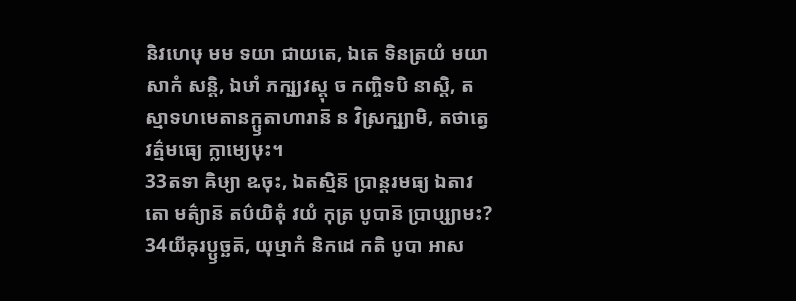និវហេឞុ មម ទយា ជាយតេ, ឯតេ ទិនត្រយំ មយា សាកំ សន្តិ, ឯឞាំ ភក្ឞ្យវស្តុ ច កញ្ចិទបិ នាស្តិ, តស្មាទហមេតានក្ឫតាហារាន៑ ន វិស្រក្ឞ្យាមិ, តថាត្វេ វត៌្មមធ្យេ ក្លាម្យេឞុះ។
33តទា ឝិឞ្យា ឩចុះ, ឯតស្មិន៑ ប្រាន្តរមធ្យ ឯតាវតោ មត៌្យាន៑ តប៌យិតុំ វយំ កុត្រ បូបាន៑ ប្រាប្ស្យាមះ?
34យីឝុរប្ឫច្ឆត៑, យុឞ្មាកំ និកដេ កតិ បូបា អាស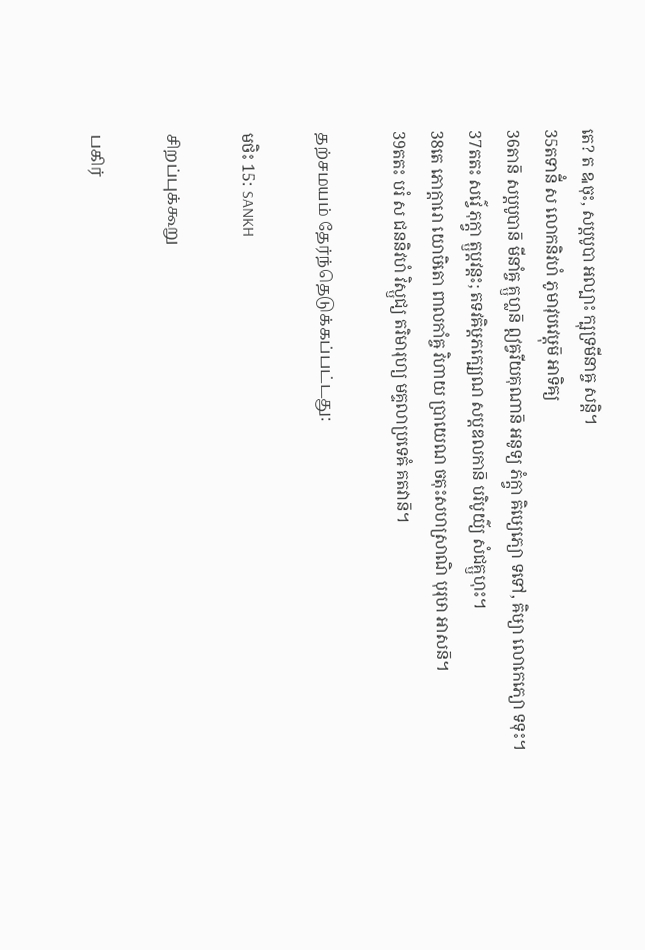តេ? ត ឩចុះ, សប្តបូបា អល្បាះ ក្ឞុទ្រមីនាឝ្ច សន្តិ។
35តទានីំ ស លោកនិវហំ ភូមាវុបវេឞ្ដុម៑ អាទិឝ្យ
36តាន៑ សប្តបូបាន៑ មីនាំឝ្ច គ្ឫហ្លន៑ ឦឝ្វរីយគុណាន៑ អនូទ្យ ភំក្ត្វា ឝិឞ្យេភ្យោ ទទៅ, ឝិឞ្យា លោកេភ្យោ ទទុះ។
37តតះ សវ៌្វេ ភុក្ត្វា ត្ឫប្តវន្តះ; តទវឝិឞ្ដភក្ឞ្យេណ សប្តឌលកាន៑ បរិបូយ៌្យ សំជគ្ឫហុះ។
38តេ ភោក្តារោ យោឞិតោ ពាលកាំឝ្ច វិហាយ ប្រាយេណ ចតុះសហស្រាណិ បុរុឞា អាសន៑។
39តតះ បរំ ស ជននិវហំ វិស្ឫជ្យ តរិមារុហ្យ មគ្ទលាប្រទេឝំ គតវាន៑។

தற்சமயம் தேர்ந்தெடுக்கப்பட்டது:

មថិះ 15: SANKH

சிறப்புக்கூறு

பகிர்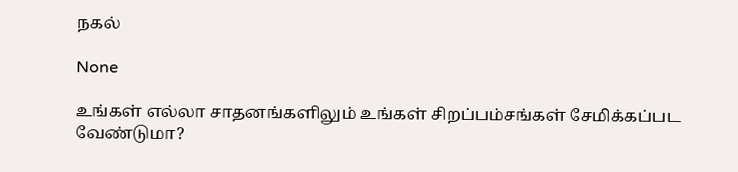நகல்

None

உங்கள் எல்லா சாதனங்களிலும் உங்கள் சிறப்பம்சங்கள் சேமிக்கப்பட வேண்டுமா?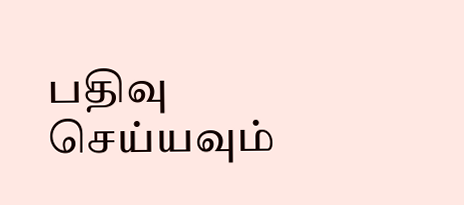பதிவு செய்யவும்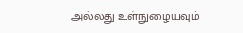அல்லது உள்நுழையவும்